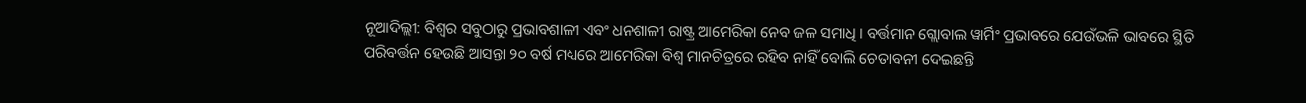ନୂଆଦିଲ୍ଲୀ: ବିଶ୍ୱର ସବୁଠାରୁ ପ୍ରଭାବଶାଳୀ ଏବଂ ଧନଶାଳୀ ରାଷ୍ଟ୍ର ଆମେରିକା ନେବ ଜଳ ସମାଧି । ବର୍ତ୍ତମାନ ଗ୍ଲୋବାଲ ୱାର୍ମିଂ ପ୍ରଭାବରେ ଯେଉଁଭଳି ଭାବରେ ସ୍ଥିତି ପରିବର୍ତ୍ତନ ହେଉଛି ଆସନ୍ତା ୨୦ ବର୍ଷ ମଧ୍ୟରେ ଆମେରିକା ବିଶ୍ୱ ମାନଚିତ୍ରରେ ରହିବ ନାହିଁ ବୋଲି ଚେତାବନୀ ଦେଇଛନ୍ତି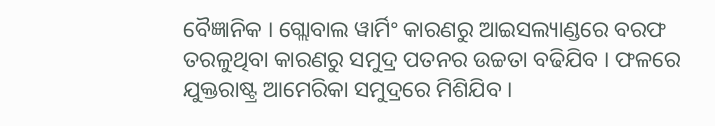ବୈଜ୍ଞାନିକ । ଗ୍ଲୋବାଲ ୱାର୍ମିଂ କାରଣରୁ ଆଇସଲ୍ୟାଣ୍ଡରେ ବରଫ ତରଳୁଥିବା କାରଣରୁ ସମୁଦ୍ର ପତନର ଉଚ୍ଚତା ବଢିଯିବ । ଫଳରେ ଯୁକ୍ତରାଷ୍ଟ୍ର ଆମେରିକା ସମୁଦ୍ରରେ ମିଶିଯିବ ।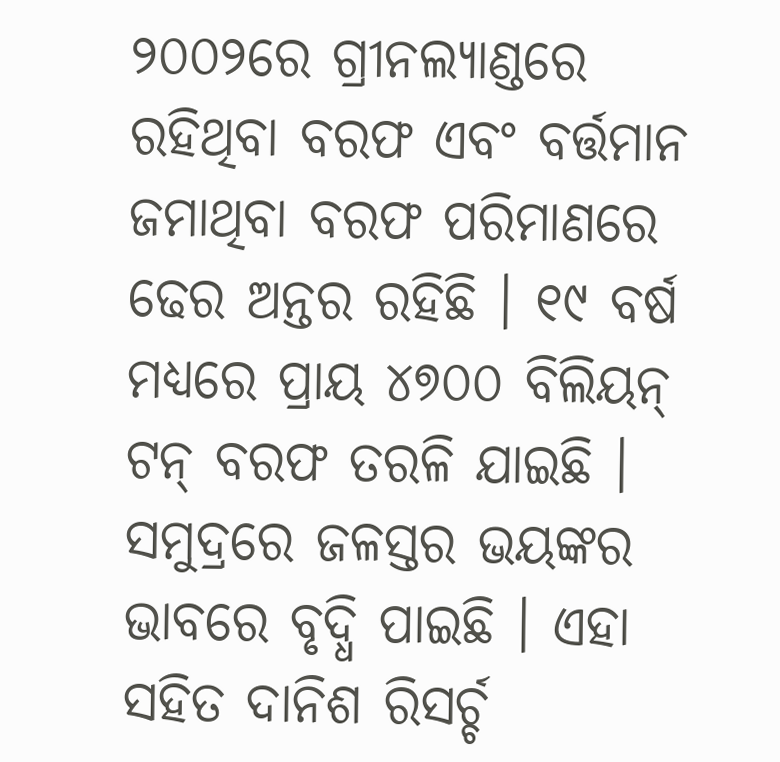୨୦୦୨ରେ ଗ୍ରୀନଲ୍ୟାଣ୍ଡରେ ରହିଥିବା ବରଫ ଏବଂ ବର୍ତ୍ତମାନ ଜମାଥିବା ବରଫ ପରିମାଣରେ ଢେର ଅନ୍ତର ରହିଛି । ୧୯ ବର୍ଷ ମଧ୍ୟରେ ପ୍ରାୟ ୪୭୦୦ ବିଲିୟନ୍ ଟନ୍ ବରଫ ତରଳି ଯାଇଛି । ସମୁଦ୍ରରେ ଜଳସ୍ତର ଭୟଙ୍କର ଭାବରେ ବୃଦ୍ଧି ପାଇଛି । ଏହା ସହିତ ଦାନିଶ ରିସର୍ଚ୍ଚ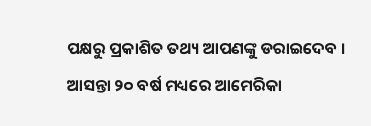ପକ୍ଷରୁ ପ୍ରକାଶିତ ତଥ୍ୟ ଆପଣଙ୍କୁ ଡରାଇଦେବ । ଆସନ୍ତା ୨୦ ବର୍ଷ ମଧ୍ୟରେ ଆମେରିକା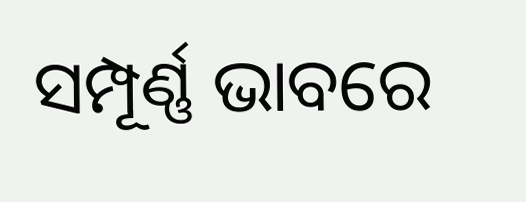ସମ୍ପୂର୍ଣ୍ଣ ଭାବରେ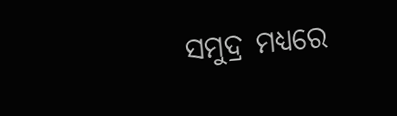ସମୁଦ୍ର ମଧ୍ୟରେ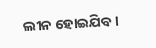ଲୀନ ହୋଇଯିବ ।